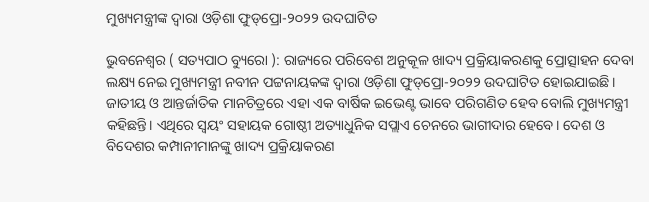ମୁଖ୍ୟମନ୍ତ୍ରୀଙ୍କ ଦ୍ଵାରା ଓଡ଼ିଶା ଫୁଡ୍‌ପ୍ରୋ-୨୦୨୨ ଉଦଘାଟିତ

ଭୁବନେଶ୍ୱର ( ସତ୍ୟପାଠ ବ୍ୟୁରୋ ): ରାଜ୍ୟରେ ପରିବେଶ ଅନୁକୂଳ ଖାଦ୍ୟ ପ୍ରକ୍ରିୟାକରଣକୁ ପ୍ରୋତ୍ସାହନ ଦେବା ଲକ୍ଷ୍ୟ ନେଇ ମୁଖ୍ୟମନ୍ତ୍ରୀ ନବୀନ ପଟ୍ଟନାୟକଙ୍କ ଦ୍ବାରା ଓଡ଼ିଶା ଫୁଡ୍‌ପ୍ରୋ-୨୦୨୨ ଉଦଘାଟିତ ହୋଇଯାଇଛି।
ଜାତୀୟ ଓ ଆନ୍ତର୍ଜାତିକ ମାନଚିତ୍ରରେ ଏହା ଏକ ବାର୍ଷିକ ଇଭେଣ୍ଟ ଭାବେ ପରିଗଣିତ ହେବ ବୋଲି ମୁଖ୍ୟମନ୍ତ୍ରୀ କହିଛନ୍ତି। ଏଥିରେ ସ୍ବୟଂ ସହାୟକ ଗୋଷ୍ଠୀ ଅତ୍ୟାଧୁନିକ ସପ୍ଲାଏ ଚେନରେ ଭାଗୀଦାର ହେବେ। ଦେଶ ଓ ବିଦେଶର କମ୍ପାନୀମାନଙ୍କୁ ଖାଦ୍ୟ ପ୍ରକ୍ରିୟାକରଣ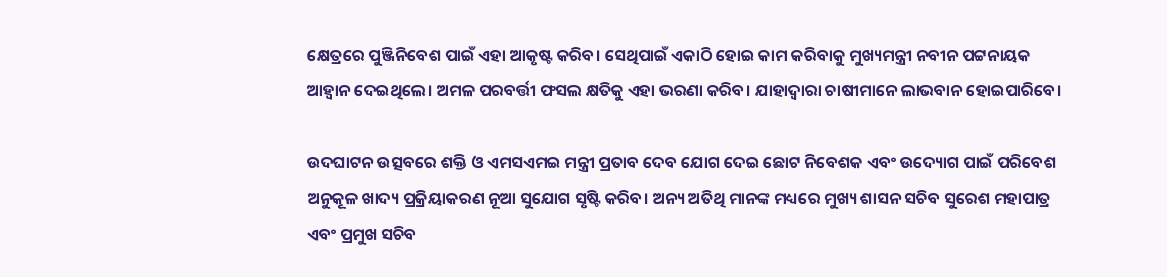କ୍ଷେତ୍ରରେ ପୁଞ୍ଜିନିବେଶ ପାଇଁ ଏହା ଆକୃଷ୍ଟ କରିବ। ସେଥିପାଇଁ ଏକାଠି ହୋଇ କାମ କରିବାକୁ ମୁଖ୍ୟମନ୍ତ୍ରୀ ନବୀନ ପଟ୍ଟନାୟକ ଆହ୍ବାନ ଦେଇଥିଲେ। ଅମଳ ପରବର୍ତ୍ତୀ ଫସଲ କ୍ଷତିକୁ ଏହା ଭରଣା କରିବ। ଯାହାଦ୍ବାରା ଚାଷୀମାନେ ଲାଭବାନ ହୋଇପାରିବେ।

ଉଦଘାଟନ ଉତ୍ସବରେ ଶକ୍ତି ଓ ଏମସଏମଇ ମନ୍ତ୍ରୀ ପ୍ରତାବ ଦେବ ଯୋଗ ଦେଇ ଛୋଟ ନିବେଶକ ଏବଂ ଉଦ୍ୟୋଗ ପାଇଁ ପରିବେଶ ଅନୁକୂଳ ଖାଦ୍ୟ ପ୍ରକ୍ରିୟାକରଣ ନୂଆ ସୁଯୋଗ ସୃଷ୍ଟି କରିବ। ଅନ୍ୟ ଅତିଥି ମାନଙ୍କ ମଧ୍ୟରେ ମୁଖ୍ୟ ଶାସନ ସଚିବ ସୁରେଶ ମହାପାତ୍ର ଏବଂ ପ୍ରମୁଖ ସଚିବ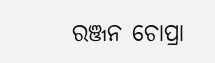ରଞ୍ଜନ ଚୋପ୍ରା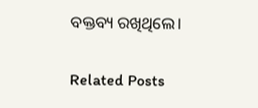ବକ୍ତବ୍ୟ ରଖିଥିଲେ।

Related Posts